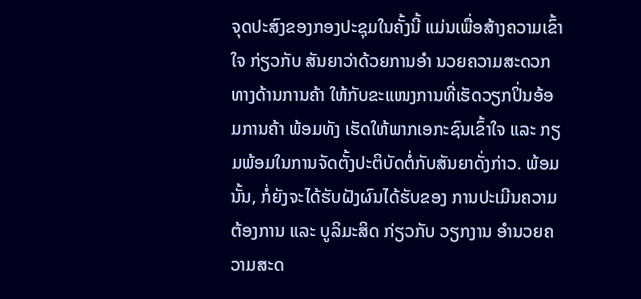ຈຸດປະສົງຂອງກອງປະຊຸມໃນຄັ້ງນີ້ ແມ່ນເພື່ອສ້າງຄວາມເຂົ້າໃຈ ກ່ຽວກັບ ສັນຍາວ່າດ້ວຍການອຳ ນວຍຄວາມສະດວກທາງດ້ານການຄ້າ ໃຫ້ກັບຂະແໜງການທີ່ເຮັດວຽກປິ່ນອ້ອມການຄ້າ ພ້ອມທັງ ເຮັດໃຫ້ພາກເອກະຊົນເຂົ້າໃຈ ແລະ ກຽມພ້ອມໃນການຈັດຕັ້ງປະຕິບັດຕໍ່ກັບສັນຍາດັ່ງກ່າວ. ພ້ອມນັ້ນ, ກໍ່ຍັງຈະໄດ້ຮັບຝັງຜົນໄດ້ຮັບຂອງ ການປະເມີນຄວາມຕ້ອງການ ແລະ ບູລິມະສິດ ກ່ຽວກັບ ວຽກງານ ອຳນວຍຄວາມສະດ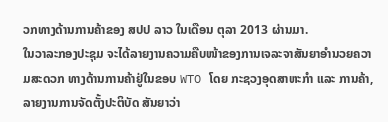ວກທາງດ້ານການຄ້າຂອງ ສປປ ລາວ ໃນເດືອນ ຕຸລາ 2013 ຜ່ານມາ.
ໃນວາລະກອງປະຊຸມ ຈະໄດ້ລາຍງານຄວາມຄືບໜ້າຂອງການເຈລະຈາສັນຍາອຳນວຍຄວາມສະດວກ ທາງດ້ານການຄ້າຢູ່ໃນຂອບ WTO ໂດຍ ກະຊວງອຸດສາຫະກຳ ແລະ ການຄ້າ, ລາຍງານການຈັດຕັ້ງປະຕິບັດ ສັນຍາວ່າ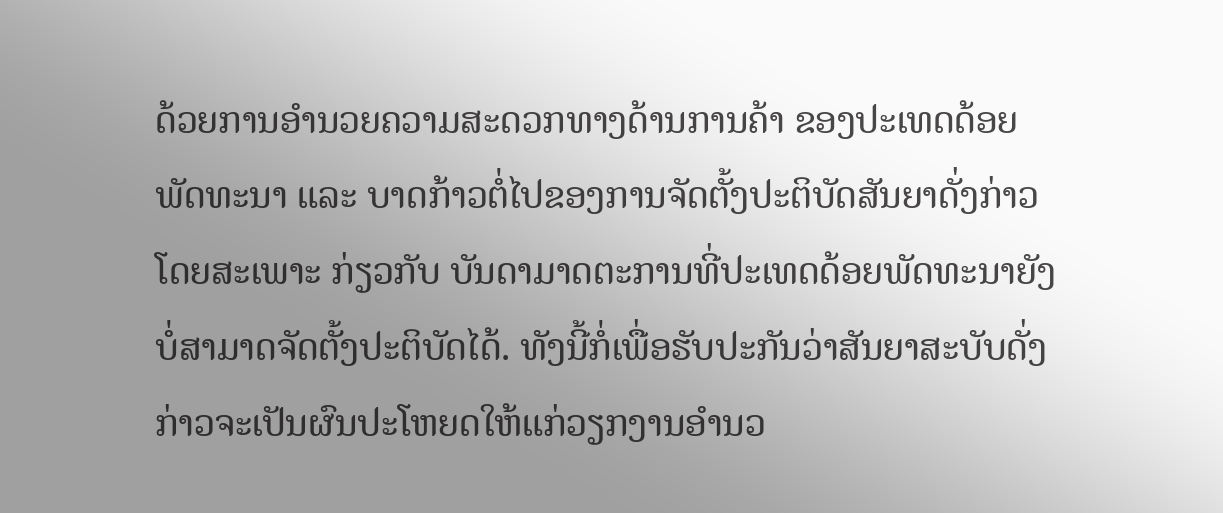ດ້ວຍການອຳນວຍຄວາມສະດວກທາງດ້ານການຄ້າ ຂອງປະເທດດ້ອຍພັດທະນາ ແລະ ບາດກ້າວຕໍ່ໄປຂອງການຈັດຕັ້ງປະຕິບັດສັນຍາດັ່ງກ່າວ ໂດຍສະເພາະ ກ່ຽວກັບ ບັນດາມາດຕະການທີ່ປະເທດດ້ອຍພັດທະນາຍັງບໍ່ສາມາດຈັດຕັ້ງປະຕິບັດໄດ້. ທັງນີ້ກໍ່ເພື່ອຮັບປະກັນວ່າສັນຍາສະບັບດັ່ງກ່າວຈະເປັນຜົນປະໂຫຍດໃຫ້ແກ່ວຽກງານອຳນວ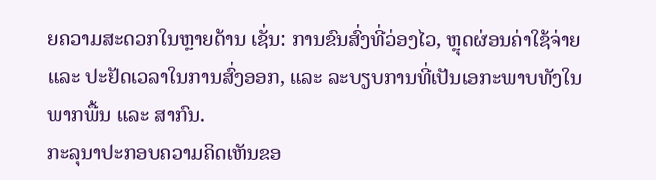ຍຄວາມສະດວກໃນຫຼາຍດ້ານ ເຊັ່ນ: ການຂົນສົ່ງທີ່ວ່ອງໄວ, ຫຼຸດຜ່ອນຄ່າໃຊ້ຈ່າຍ ແລະ ປະຢັດເວລາໃນການສົ່ງອອກ, ແລະ ລະບຽບການທີ່ເປັນເອກະພາບທັງໃນພາກພື້ນ ແລະ ສາກົນ.
ກະລຸນາປະກອບຄວາມຄິດເຫັນຂອ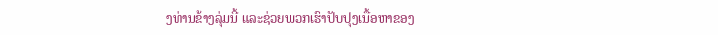ງທ່ານຂ້າງລຸ່ມນີ້ ແລະຊ່ວຍພວກເຮົາປັບປຸງເນື້ອຫາຂອງ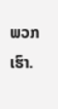ພວກເຮົາ.